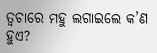ତ୍ୱଚାରେ ମହୁ ଲଗାଇଲେ କ’ଣ ହୁଏ?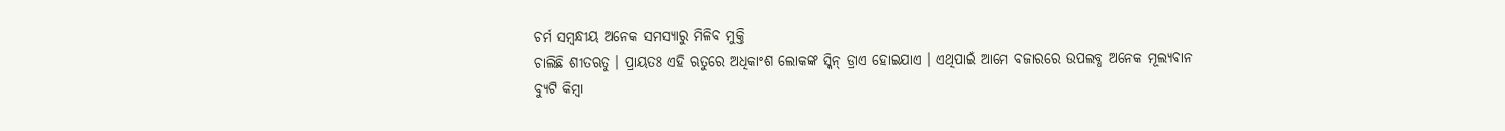ଚର୍ମ ସମ୍ବନ୍ଧୀୟ ଅନେକ ସମସ୍ୟାରୁ ମିଳିବ ମୁକ୍ତି
ଚାଲିଛି ଶୀତଋତୁ । ପ୍ରାୟତଃ ଏହି ଋତୁରେ ଅଧିକାଂଶ ଲୋକଙ୍କ ସ୍କିନ୍ ଡ୍ରାଏ ହୋଇଯାଏ । ଏଥିପାଇଁ ଆମେ ବଜାରରେ ଉପଲବ୍ଧ ଅନେକ ମୂଲ୍ୟବାନ ବ୍ୟୁଟି କିମ୍ବା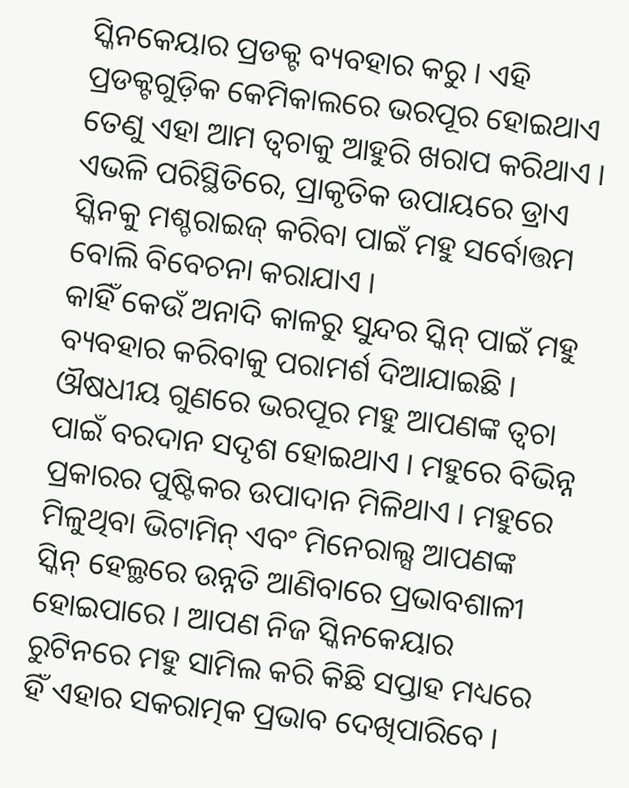ସ୍କିନକେୟାର ପ୍ରଡକ୍ଟ ବ୍ୟବହାର କରୁ । ଏହି ପ୍ରଡକ୍ଟଗୁଡ଼ିକ କେମିକାଲରେ ଭରପୂର ହୋଇଥାଏ ତେଣୁ ଏହା ଆମ ତ୍ୱଚାକୁ ଆହୁରି ଖରାପ କରିଥାଏ । ଏଭଳି ପରିସ୍ଥିତିରେ, ପ୍ରାକୃତିକ ଉପାୟରେ ଡ୍ରାଏ ସ୍କିନକୁ ମଶ୍ଚରାଇଜ୍ କରିବା ପାଇଁ ମହୁ ସର୍ବୋତ୍ତମ ବୋଲି ବିବେଚନା କରାଯାଏ ।
କାହିଁ କେଉଁ ଅନାଦି କାଳରୁ ସୁନ୍ଦର ସ୍କିନ୍ ପାଇଁ ମହୁ ବ୍ୟବହାର କରିବାକୁ ପରାମର୍ଶ ଦିଆଯାଇଛି । ଔଷଧୀୟ ଗୁଣରେ ଭରପୂର ମହୁ ଆପଣଙ୍କ ତ୍ୱଚା ପାଇଁ ବରଦାନ ସଦୃଶ ହୋଇଥାଏ । ମହୁରେ ବିଭିନ୍ନ ପ୍ରକାରର ପୁଷ୍ଟିକର ଉପାଦାନ ମିଳିଥାଏ । ମହୁରେ ମିଳୁଥିବା ଭିଟାମିନ୍ ଏବଂ ମିନେରାଲ୍ସ ଆପଣଙ୍କ ସ୍କିନ୍ ହେଲ୍ଥରେ ଉନ୍ନତି ଆଣିବାରେ ପ୍ରଭାବଶାଳୀ ହୋଇପାରେ । ଆପଣ ନିଜ ସ୍କିନକେୟାର ରୁଟିନରେ ମହୁ ସାମିଲ କରି କିଛି ସପ୍ତାହ ମଧ୍ୟରେ ହିଁ ଏହାର ସକରାତ୍ମକ ପ୍ରଭାବ ଦେଖିପାରିବେ ।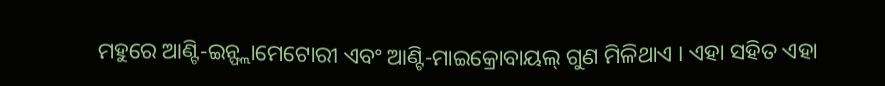ମହୁରେ ଆଣ୍ଟି-ଇନ୍ଫ୍ଲାମେଟୋରୀ ଏବଂ ଆଣ୍ଟି-ମାଇକ୍ରୋବାୟଲ୍ ଗୁଣ ମିଳିଥାଏ । ଏହା ସହିତ ଏହା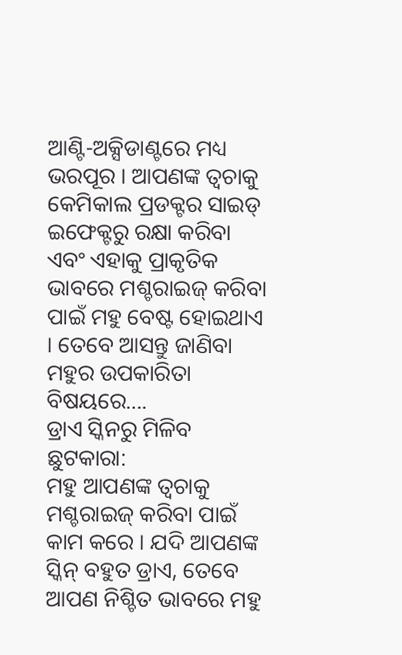ଆଣ୍ଟି-ଅକ୍ସିଡାଣ୍ଟରେ ମଧ୍ୟ ଭରପୂର । ଆପଣଙ୍କ ତ୍ୱଚାକୁ କେମିକାଲ ପ୍ରଡକ୍ଟର ସାଇଡ୍ ଇଫେକ୍ଟରୁ ରକ୍ଷା କରିବା ଏବଂ ଏହାକୁ ପ୍ରାକୃତିକ ଭାବରେ ମଶ୍ଚରାଇଜ୍ କରିବା ପାଇଁ ମହୁ ବେଷ୍ଟ ହୋଇଥାଏ । ତେବେ ଆସନ୍ତୁ ଜାଣିବା ମହୁର ଉପକାରିତା ବିଷୟରେ….
ଡ୍ରାଏ ସ୍କିନରୁ ମିଳିବ ଛୁଟକାରା:
ମହୁ ଆପଣଙ୍କ ତ୍ୱଚାକୁ ମଶ୍ଚରାଇଜ୍ କରିବା ପାଇଁ କାମ କରେ । ଯଦି ଆପଣଙ୍କ ସ୍କିନ୍ ବହୁତ ଡ୍ରାଏ, ତେବେ ଆପଣ ନିଶ୍ଚିତ ଭାବରେ ମହୁ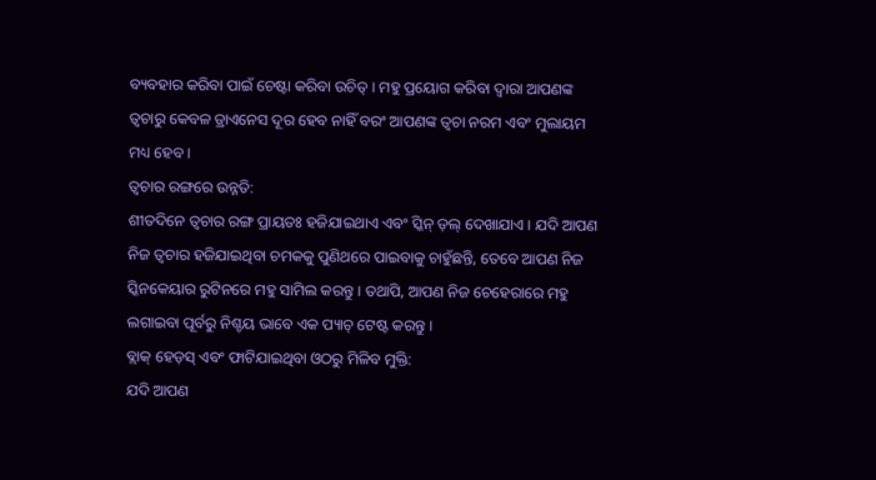ବ୍ୟବହାର କରିବା ପାଇଁ ଚେଷ୍ଟା କରିବା ଉଚିତ୍ । ମହୁ ପ୍ରୟୋଗ କରିବା ଦ୍ୱାରା ଆପଣଙ୍କ ତ୍ୱଚାରୁ କେବଳ ଡ୍ରାଏନେସ ଦୂର ହେବ ନାହିଁ ବରଂ ଆପଣଙ୍କ ତ୍ୱଚା ନରମ ଏବଂ ମୁଲାୟମ ମଧ୍ୟ ହେବ ।
ତ୍ୱଚାର ରଙ୍ଗରେ ଉନ୍ନତି:
ଶୀତଦିନେ ତ୍ୱଚାର ରଙ୍ଗ ପ୍ରାୟତଃ ହଜିଯାଇଥାଏ ଏବଂ ସ୍କିନ୍ ଡ଼ଲ୍ ଦେଖାଯାଏ । ଯଦି ଆପଣ ନିଜ ତ୍ୱଚାର ହଜିଯାଇଥିବା ଚମକକୁ ପୁଣିଥରେ ପାଇବାକୁ ଚାହୁଁଛନ୍ତି, ତେବେ ଆପଣ ନିଜ ସ୍କିନକେୟାର ରୁଟିନରେ ମହୁ ସାମିଲ କରନ୍ତୁ । ତଥାପି, ଆପଣ ନିଜ ଚେହେରାରେ ମହୁ ଲଗାଇବା ପୂର୍ବରୁ ନିଶ୍ଚୟ ଭାବେ ଏକ ପ୍ୟାଚ୍ ଟେଷ୍ଟ କରନ୍ତୁ ।
ବ୍ଲାକ୍ ହେଡ଼ସ୍ ଏବଂ ଫାଟିଯାଇଥିବା ଓଠରୁ ମିଳିବ ମୁକ୍ତି:
ଯଦି ଆପଣ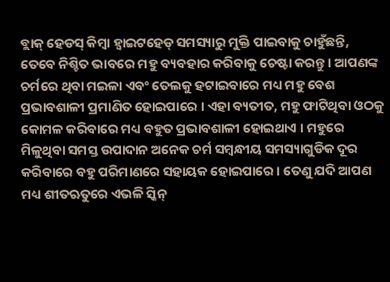ବ୍ଲାକ୍ ହେଡସ୍ କିମ୍ବା ହ୍ୱାଇଟହେଡ୍ ସମସ୍ୟାରୁ ମୁକ୍ତି ପାଇବାକୁ ଚାହୁଁଛନ୍ତି, ତେବେ ନିଶ୍ଚିତ ଭାବରେ ମହୁ ବ୍ୟବହାର କରିବାକୁ ଚେଷ୍ଟା କରନ୍ତୁ । ଆପଣଙ୍କ ଚର୍ମରେ ଥିବା ମଇଳା ଏବଂ ତେଲକୁ ହଟାଇବାରେ ମଧ୍ୟ ମହୁ ବେଶ ପ୍ରଭାବଶାଳୀ ପ୍ରମାଣିତ ହୋଇପାରେ । ଏହା ବ୍ୟତୀତ, ମହୁ ଫାଟିଥିବା ଓଠକୁ କୋମଳ କରିବାରେ ମଧ୍ୟ ବହୁତ ପ୍ରଭାବଶାଳୀ ହୋଇଥାଏ । ମହୁରେ ମିଳୁଥିବା ସମସ୍ତ ଉପାଦାନ ଅନେକ ଚର୍ମ ସମ୍ବନ୍ଧୀୟ ସମସ୍ୟାଗୁଡିକ ଦୂର କରିବାରେ ବହୁ ପରିମାଣରେ ସହାୟକ ହୋଇପାରେ । ତେଣୁ ଯଦି ଆପଣ ମଧ୍ୟ ଶୀତଋତୁରେ ଏଭଳି ସ୍କିନ୍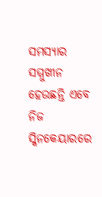ସମସ୍ୟାର ସମ୍ମୁଖୀନ ହେଉଛନ୍ତି ଏବେ ନିଜ ସ୍କିନକେୟାରରେ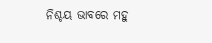ନିଶ୍ଚୟ ଭାବରେ ମହୁ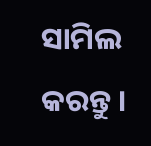ସାମିଲ କରନ୍ତୁ ।